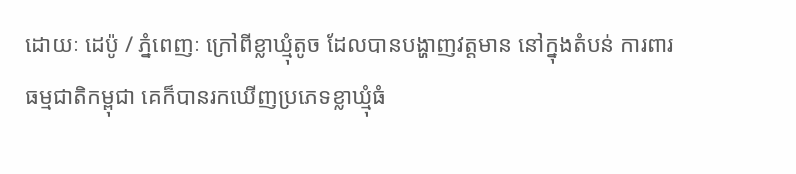ដោយៈ ដេប៉ូ / ភ្នំពេញៈ ក្រៅពីខ្លាឃ្មុំតូច ដែលបានបង្ហាញវត្តមាន នៅក្នុងតំបន់ ការពារធម្មជាតិកម្ពុជា គេក៏បានរកឃើញប្រភេទខ្លាឃ្មុំធំ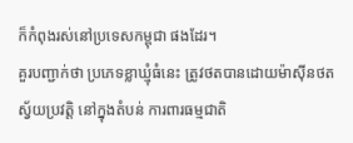ក៏កំពុងរស់នៅប្រទេសកម្ពុជា ផងដែរ។
គួរបញ្ជាក់ថា ប្រភេទខ្លាឃ្មុំធំនេះ ត្រូវថតបានដោយម៉ាស៊ីនថតស្វ័យប្រវត្តិ នៅក្នុងតំបន់ ការពារធម្មជាតិ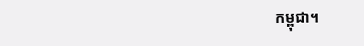កម្ពុជា។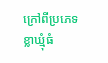ក្រៅពីប្រភេទខ្លាឃ្មុំធំ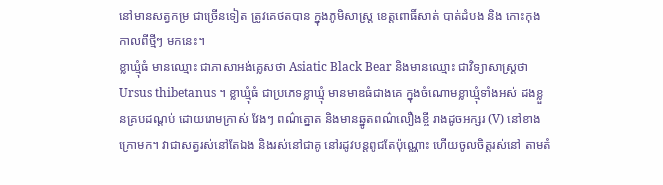នៅមានសត្វកម្រ ជាច្រើនទៀត ត្រូវគេថតបាន ក្នុងភូមិសាស្ត្រ ខេត្តពោធិ៍សាត់ បាត់ដំបង និង កោះកុង កាលពីថ្មីៗ មកនេះ។
ខ្លាឃ្មុំធំ មានឈ្មោះ ជាភាសាអង់គ្លេសថា Asiatic Black Bear និងមានឈ្មោះ ជាវិទ្យាសាស្ត្រថា Ursus thibetanus ។ ខ្លាឃ្មុំធំ ជាប្រភេទខ្លាឃ្មុំ មានមាឌធំជាងគេ ក្នុងចំណោមខ្លាឃ្មុំទាំងអស់ ដងខ្លួនគ្របដណ្តប់ ដោយរោមក្រាស់ វែងៗ ពណ៌ត្នោត និងមានឆ្នូតពណ៌លឿងខ្ចី រាងដូចអក្សរ (V) នៅខាងក្រោមក។ វាជាសត្វរស់នៅតែឯង និងរស់នៅជាគូ នៅរដូវបន្តពូជតែប៉ុណ្ណោះ ហើយចូលចិត្តរស់នៅ តាមតំ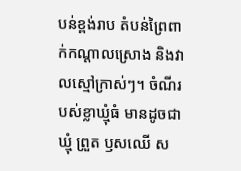បន់ខ្ពង់រាប តំបន់ព្រៃពាក់កណ្តាលស្រោង និងវាលស្មៅក្រាស់ៗ។ ចំណីរបស់ខ្លាឃ្មុំធំ មានដូចជា ឃ្មុំ ព្រួត ឫសឈើ ស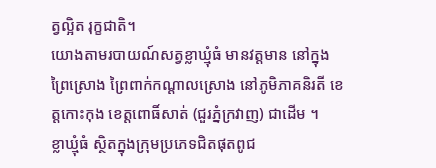ត្វល្អិត រុក្ខជាតិ។
យោងតាមរបាយណ៍សត្វខ្លាឃ្មុំធំ មានវត្តមាន នៅក្នុងព្រៃស្រោង ព្រៃពាក់កណ្តាលស្រោង នៅភូមិភាគនិរតី ខេត្តកោះកុង ខេត្តពោធិ៍សាត់ (ជួរភ្នំក្រវាញ) ជាដើម ។
ខ្លាឃ្មុំធំ ស្ថិតក្នុងក្រុមប្រភេទជិតផុតពូជ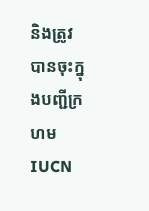និងត្រូវបានចុះក្នុងបញ្ជីក្រហម IUCN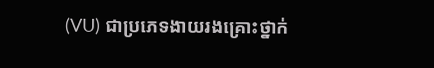(VU) ជាប្រភេទងាយរងគ្រោះថ្នាក់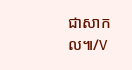ជាសាកល៕/V